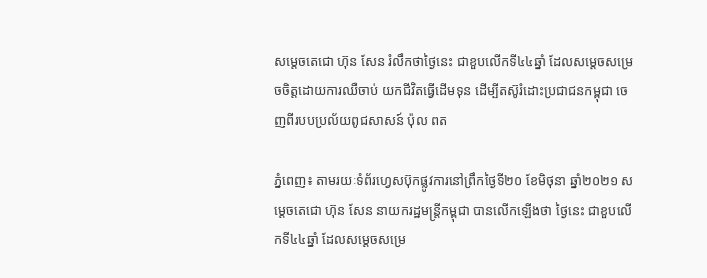សម្ដេចតេជោ ហ៊ុន សែន រំលឹកថាថ្ងៃនេះ ជាខួបលើកទី៤៤ឆ្នាំ ដែលសម្ដេចសម្រេចចិត្តដោយការឈឺចាប់ យកជីវិតធ្វើដើមទុន ដើម្បីតស៊ូរំដោះប្រជាជនកម្ពុជា ចេញពីរបបប្រល័យពូជសាសន៍ ប៉ុល ពត

ភ្នំពេញ៖ តាមរយៈទំព័រហ្វេសប៊ុកផ្លូវការនៅព្រឹកថ្ងៃទី២០ ខែមិថុនា ឆ្នាំ២០២១ សម្ដេចតេជោ ហ៊ុន សែន នាយករដ្ឋមន្ត្រីកម្ពុជា បានលើកឡើងថា ថ្ងៃនេះ ជាខួបលើកទី៤៤ឆ្នាំ ដែលសម្ដេចសម្រេ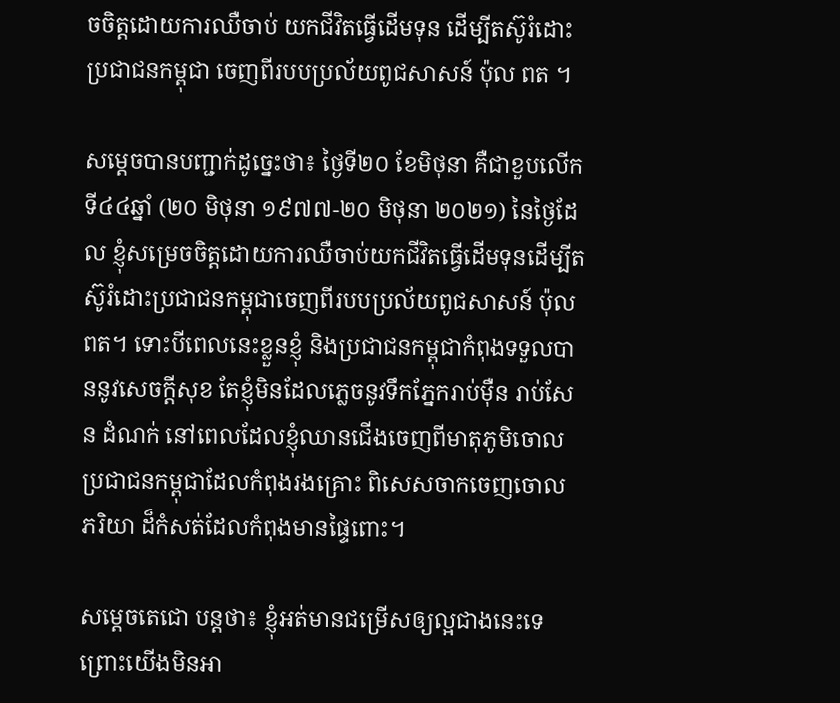ចចិត្តដោយការឈឺចាប់ យកជីវិតធ្វើដើមទុន ដើម្បីតស៊ូរំដោះប្រជាជនកម្ពុជា ចេញពីរបបប្រល័យពូជសាសន៍ ប៉ុល ពត ។

សម្ដេចបានបញ្ជាក់ដូច្នេះថា៖ ថ្ងៃទី២០ ខែមិថុនា គឺជាខួបលើកទី៤៤ឆ្នាំ (២០ មិថុនា ១៩៧៧-២០ មិថុនា ២០២១) នៃថ្ងៃដែល ខ្ញុំសម្រេចចិត្តដោយការឈឺចាប់យកជីវិតធ្វើដើមទុនដើម្បីតស៊ូរំដោះប្រជាជនកម្ពុជាចេញពីរបបប្រល័យពូជសាសន៍ ប៉ុល ពត។ ទោះបីពេលនេះខ្លួនខ្ញុំ និងប្រជាជនកម្ពុជាកំពុងទទួលបាននូវសេចក្តីសុខ តែខ្ញុំមិនដែលភ្លេចនូវទឹកភ្នែករាប់ម៉ឺន រាប់សែន ដំណក់ នៅពេលដែលខ្ញុំឈានជើងចេញពីមាតុភូមិចោលប្រជាជនកម្ពុជាដែលកំពុងរងគ្រោះ ពិសេសចាកចេញចោល ភរិយា ដ៏កំសត់ដែលកំពុងមានផ្ទៃពោះ។

សម្ដេចតេជោ បន្តថា៖ ខ្ញុំអត់មានជម្រើសឲ្យល្អជាងនេះទេ ព្រោះយើងមិនអា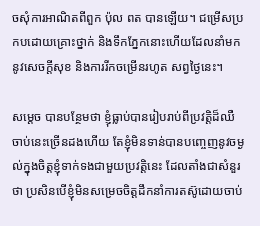ចសុំការអាណិតពីពួក ប៉ុល ពត បានឡើយ។ ជម្រើសប្រកបដោយគ្រោះថ្នាក់ និងទឹកភ្នែកនោះហើយដែលនាំមកនូវសេចក្តីសុខ និងការរីកចម្រើនរហូត សព្វថ្ងៃនេះ។

សម្ដេច បានបន្ថែមថា ខ្ញុំធ្លាប់បានរៀបរាប់ពីប្រវត្តិដ៏ឈឺចាប់នេះច្រើនដងហើយ តែខ្ញុំមិនទាន់បានបញ្ចេញនូវចម្ងល់ក្នុងចិត្តខ្ញុំទាក់ទងជាមួយប្រវត្តិនេះ ដែលតាំងជាសំនួរថា ប្រសិនបើខ្ញុំមិនសម្រេចចិត្តដឹកនាំការតស៊ូដោយចាប់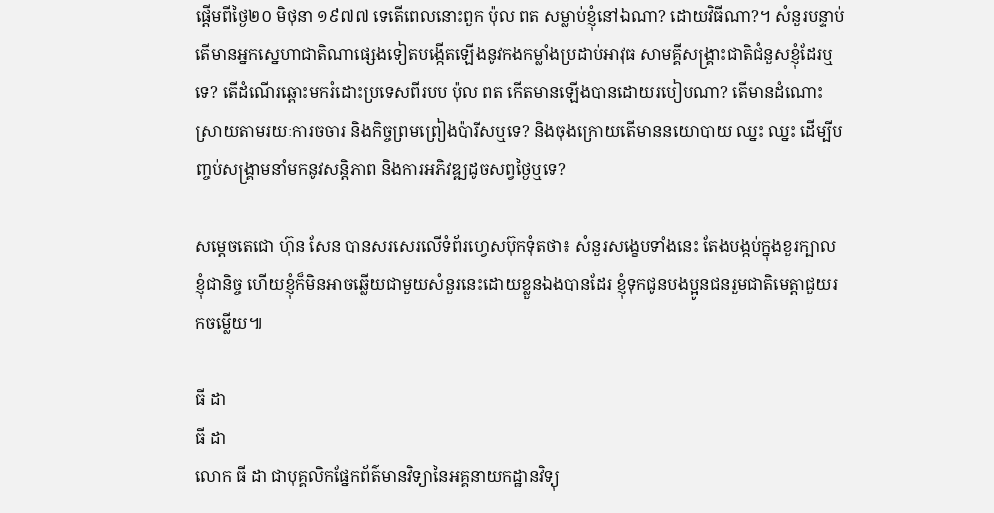ផ្តើមពីថ្ងៃ២០ មិថុនា ១៩៧៧ ទេតើពេលនោះពួក ប៉ុល ពត សម្លាប់ខ្ញុំនៅឯណា? ដោយវិធីណា?។ សំនួរបន្ទាប់តើមានអ្នកស្នេហាជាតិណាផ្សេងទៀតបង្កើតឡើងនូវកងកម្លាំងប្រដាប់អាវុធ សាមគ្គីសង្រ្គាះជាតិជំនួសខ្ញុំដែរឬទេ? តើដំណើរឆ្ពោះមករំដោះប្រទេសពីរបប ប៉ុល ពត កើតមានឡើងបានដោយរបៀបណា? តើមានដំណោះស្រាយតាមរយៈការចចារ និងកិច្ចព្រមព្រៀងប៉ារីសឬទេ? និងចុងក្រោយតើមាននយោបាយ ឈ្នះ ឈ្នះ ដើម្បីបញ្ចប់សង្រ្គាមនាំមកនូវសន្តិភាព និងការអភិវឌ្ឍដូចសព្វថ្ងៃឬទេ?

សម្ដេចតេជោ ហ៊ុន សែន បានសរសេរលើទំព័រហ្វេសប៊ុកទុំតថា៖ សំនួរសង្ខេបទាំងនេះ តែងបង្កប់ក្នុងខួរក្បាលខ្ញុំជានិច្ច ហើយខ្ញុំក៏មិនអាចឆ្លើយជាមួយសំនួរនេះដោយខ្លួនឯងបានដែរ ខ្ញុំទុកជូនបងប្អូនជនរួមជាតិមេត្តាជួយរកចម្លើយ៕

ធី ដា
ធី ដា
លោក ធី ដា ជាបុគ្គលិកផ្នែកព័ត៌មានវិទ្យានៃអគ្គនាយកដ្ឋានវិទ្យុ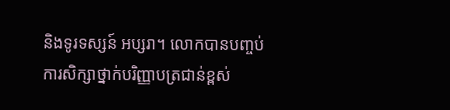និងទូរទស្សន៍ អប្សរា។ លោកបានបញ្ចប់ការសិក្សាថ្នាក់បរិញ្ញាបត្រជាន់ខ្ពស់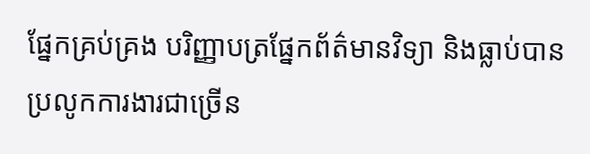ផ្នែកគ្រប់គ្រង បរិញ្ញាបត្រផ្នែកព័ត៌មានវិទ្យា និងធ្លាប់បានប្រលូកការងារជាច្រើន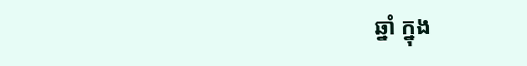ឆ្នាំ ក្នុង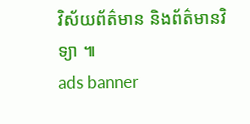វិស័យព័ត៌មាន និងព័ត៌មានវិទ្យា ៕
ads banner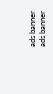ads banner
ads banner